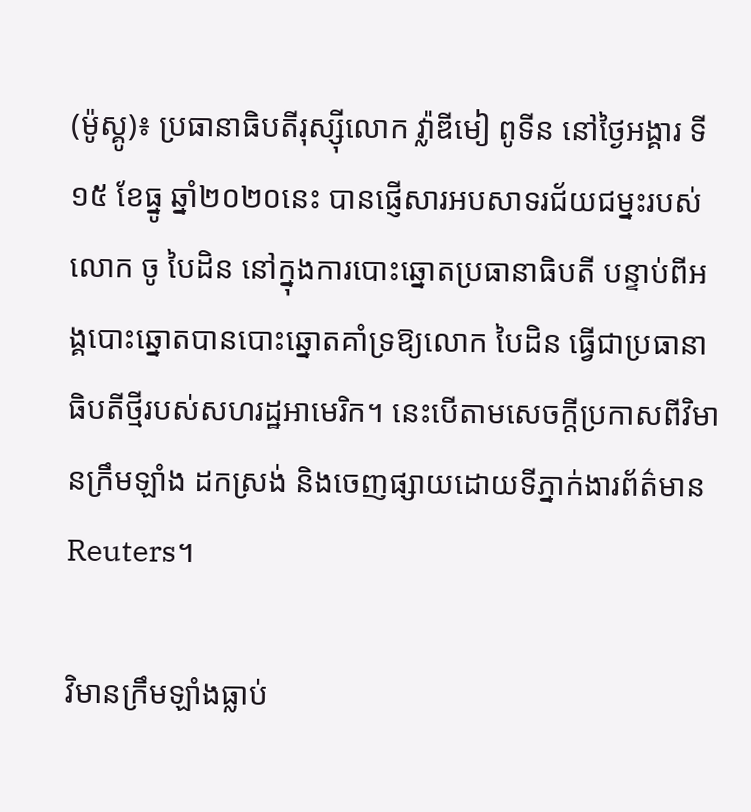(ម៉ូស្គូ)៖ ប្រធានាធិបតីរុស្ស៊ីលោក វ៉្លាឌីមៀ ពូទីន នៅថ្ងៃអង្គារ ទី១៥ ខែធ្នូ ឆ្នាំ២០២០នេះ បានផ្ញើសារអបសាទរជ័យជម្នះរបស់លោក ចូ បៃដិន នៅក្នុងការបោះឆ្នោតប្រធានាធិបតី បន្ទាប់ពីអង្គបោះឆ្នោតបានបោះឆ្នោតគាំទ្រឱ្យលោក បៃដិន ធ្វើជាប្រធានាធិបតីថ្មីរបស់សហរដ្ឋអាមេរិក។ នេះបើតាមសេចក្តីប្រកាសពីវិមានក្រឹមឡាំង ដកស្រង់ និងចេញផ្សាយដោយទីភ្នាក់ងារព័ត៌មាន Reuters។

វិមានក្រឹមឡាំងធ្លាប់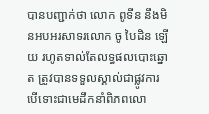បានបញ្ជាក់ថា លោក ពូទីន នឹងមិនអបអរសាទរលោក ចូ បៃដិន ឡើយ រហូតទាល់តែលទ្ធផលបោះឆ្នោត ត្រូវបានទទួលស្គាល់ជាផ្លូវការ បើទោះជាមេដឹកនាំពិភពលោ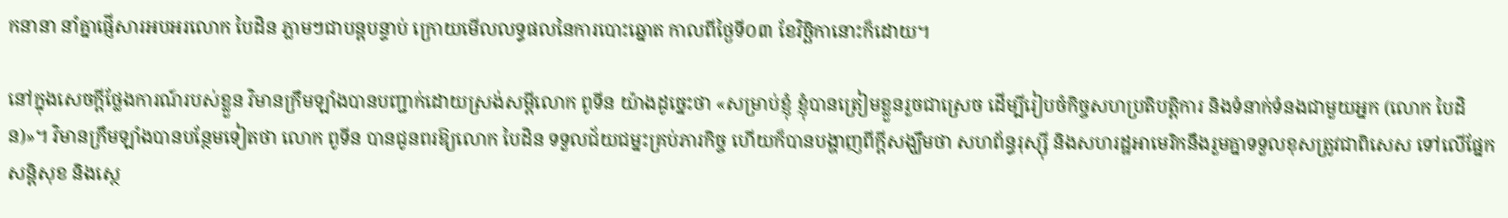កនានា នាំគ្នាផ្ញើសារអបអរលោក បៃដិន ភ្លាមៗជាបន្តបន្ទាប់ ក្រោយមើលលទ្ធផលនៃការបោះឆ្នោត កាលពីថ្ងៃទី០៣ ខែវិច្ឆិកានោះក៏ដោយ។

នៅក្នុងសេចក្ដីថ្លែងការណ៍របស់ខ្លួន វិមានក្រឹមឡាំងបានបញ្ជាក់ដោយស្រង់សម្ដីលោក ពូទីន យ៉ាងដូច្នេះថា «សម្រាប់ខ្ញុំ ខ្ញុំបានត្រៀមខ្លួនរួចជាស្រេច ដើម្បីរៀបចំកិច្ចសហប្រតិបត្តិការ និងទំនាក់ទំនងជាមួយអ្នក (លោក បៃដិន)»។ វិមានក្រឹមឡាំងបានបន្ថែមទៀតថា លោក ពូទីន បានជូនពរឱ្យលោក បៃដិន ទទួលជ័យជម្នះគ្រប់ភារកិច្ច ហើយក៏បានបង្ហាញពីក្ដីសង្ឃឹមថា សហព័ន្ធរុស្ស៊ី និងសហរដ្ឋអាមេរិកនឹងរួមគ្នាទទួលខុសត្រូវជាពិសេស ទៅលើផ្នែកសន្តិសុខ និងស្ថេ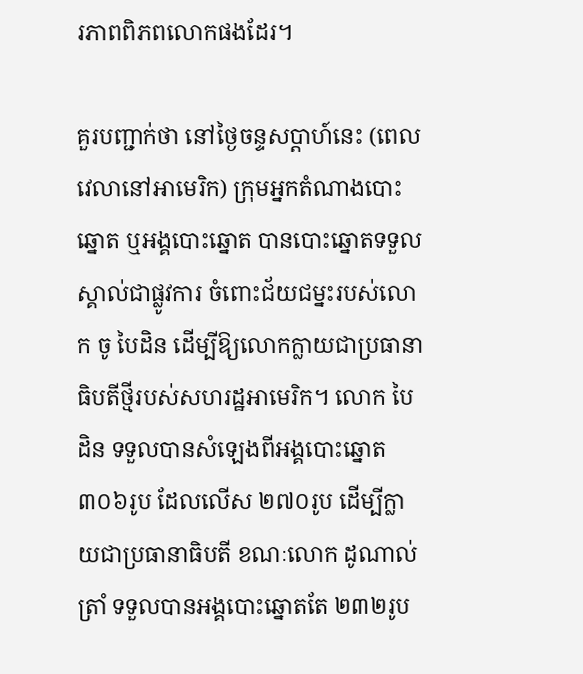រភាពពិភពលោកផងដែរ។

គួរបញ្ជាក់ថា នៅថ្ងៃចន្ទសប្ដាហ៍នេះ (ពេលវេលានៅអាមេរិក) ក្រុមអ្នកតំណាងបោះឆ្នោត ឬអង្គបោះឆ្នោត បានបោះឆ្នោតទទួលស្គាល់ជាផ្លូវការ ចំពោះជ័យជម្នះរបស់លោក ចូ បៃដិន ដើម្បីឱ្យលោកក្លាយជាប្រធានាធិបតីថ្មីរបស់សហរដ្ឋអាមេរិក។ លោក បៃដិន ទទួលបានសំឡេងពីអង្គបោះឆ្នោត ៣០៦រូប ដែលលើស ២៧០រូប ដើម្បីក្លាយជាប្រធានាធិបតី ខណៈលោក ដូណាល់ ត្រាំ ទទួលបានអង្គបោះឆ្នោតតែ ២៣២រូប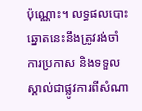ប៉ុណ្ណោះ។ លទ្ធផលបោះឆ្នោតនេះនឹងត្រូវរង់ចាំការប្រកាស និងទទួលស្គាល់ជាផ្លូវការពីសំណា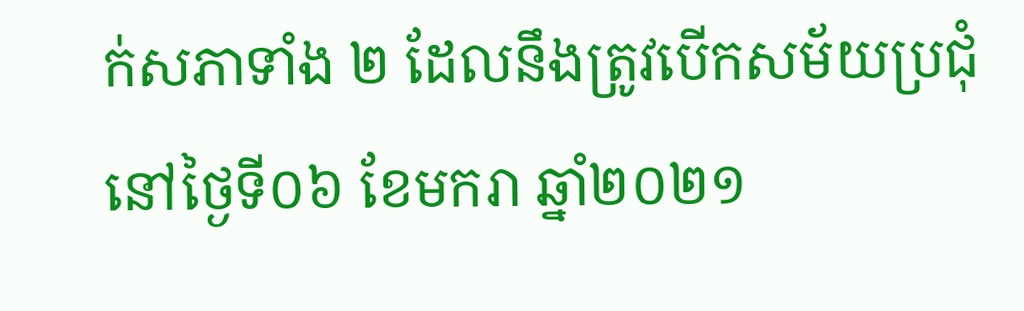ក់សភាទាំង ២ ដែលនឹងត្រូវបើកសម័យប្រជុំនៅថ្ងៃទី០៦ ខែមករា ឆ្នាំ២០២១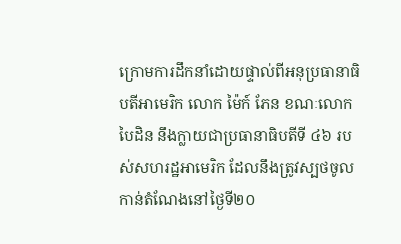ក្រោមការដឹកនាំដោយផ្ទាល់ពីអនុប្រធានាធិបតីអាមេរិក លោក ម៉ៃក៍ ភែន ខណៈលោក បៃដិន នឹងក្លាយជាប្រធានាធិបតីទី ៤៦ របស់សហរដ្ឋអាមេរិក ដែលនឹងត្រូវស្បថចូលកាន់តំណែងនៅថ្ងៃទី២០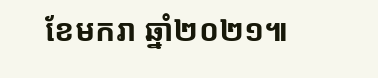ខែមករា ឆ្នាំ២០២១៕